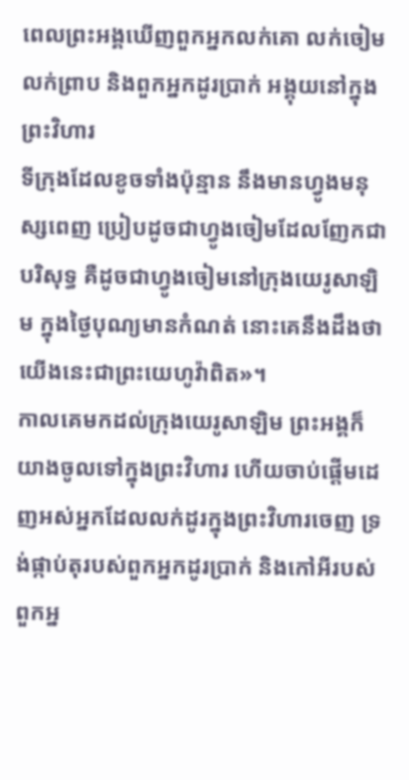ពេលព្រះអង្គឃើញពួកអ្នកលក់គោ លក់ចៀម លក់ព្រាប និងពួកអ្នកដូរប្រាក់ អង្គុយនៅក្នុងព្រះវិហារ
ទីក្រុងដែលខូចទាំងប៉ុន្មាន នឹងមានហ្វូងមនុស្សពេញ ប្រៀបដូចជាហ្វូងចៀមដែលញែកជាបរិសុទ្ធ គឺដូចជាហ្វូងចៀមនៅក្រុងយេរូសាឡិម ក្នុងថ្ងៃបុណ្យមានកំណត់ នោះគេនឹងដឹងថា យើងនេះជាព្រះយេហូវ៉ាពិត»។
កាលគេមកដល់ក្រុងយេរូសាឡិម ព្រះអង្គក៏យាងចូលទៅក្នុងព្រះវិហារ ហើយចាប់ផ្ដើមដេញអស់អ្នកដែលលក់ដូរក្នុងព្រះវិហារចេញ ទ្រង់ផ្កាប់តុរបស់ពួកអ្នកដូរប្រាក់ និងកៅអីរបស់ពួកអ្ន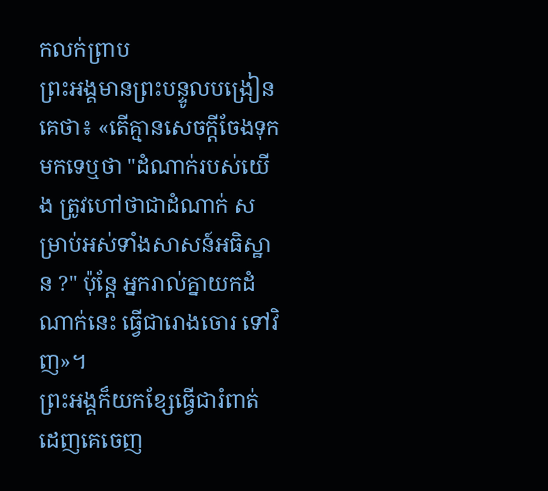កលក់ព្រាប
ព្រះអង្គមានព្រះបន្ទូលបង្រៀនគេថា៖ «តើគ្មានសេចក្តីចែងទុកមកទេឬថា "ដំណាក់របស់យើង ត្រូវហៅថាជាដំណាក់ សម្រាប់អស់ទាំងសាសន៍អធិស្ឋាន ?" ប៉ុន្តែ អ្នករាល់គ្នាយកដំណាក់នេះ ធ្វើជារោងចោរ ទៅវិញ»។
ព្រះអង្គក៏យកខ្សែធ្វើជារំពាត់ ដេញគេចេញ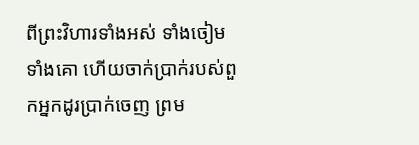ពីព្រះវិហារទាំងអស់ ទាំងចៀម ទាំងគោ ហើយចាក់ប្រាក់របស់ពួកអ្នកដូរប្រាក់ចេញ ព្រម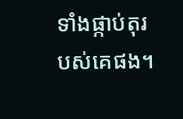ទាំងផ្កាប់តុរបស់គេផង។